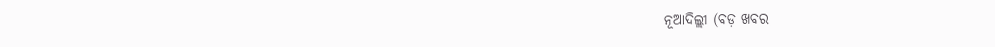ନୂଆଦିଲ୍ଲୀ (ବଡ଼ ଖବର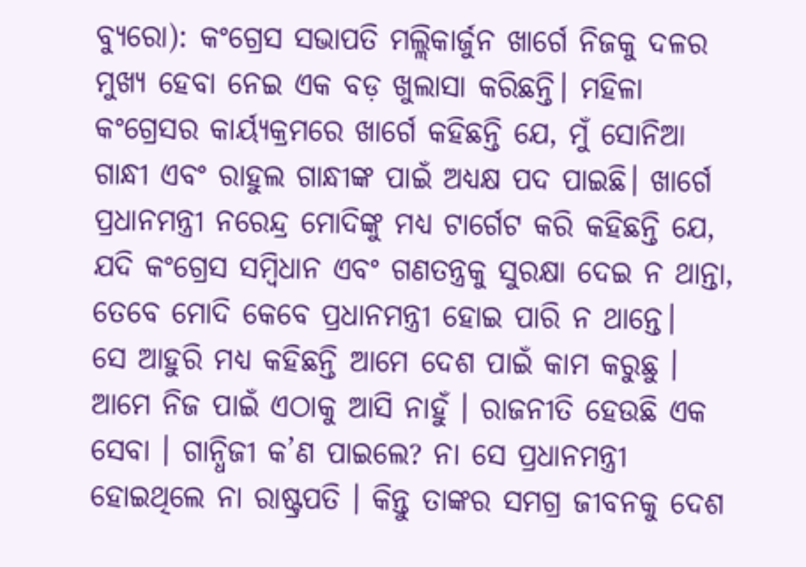ବ୍ୟୁରୋ): କଂଗ୍ରେସ ସଭାପତି ମଲ୍ଲିକାର୍ଜୁନ ଖାର୍ଗେ ନିଜକୁ ଦଳର ମୁଖ୍ୟ ହେବା ନେଇ ଏକ ବଡ଼ ଖୁଲାସା କରିଛନ୍ତି। ମହିଳା କଂଗ୍ରେସର କାର୍ୟ୍ୟକ୍ରମରେ ଖାର୍ଗେ କହିଛନ୍ତି ଯେ, ମୁଁ ସୋନିଆ ଗାନ୍ଧୀ ଏବଂ ରାହୁଲ ଗାନ୍ଧୀଙ୍କ ପାଇଁ ଅଧ୍ୟକ୍ଷ ପଦ ପାଇଛି। ଖାର୍ଗେ ପ୍ରଧାନମନ୍ତ୍ରୀ ନରେନ୍ଦ୍ର ମୋଦିଙ୍କୁ ମଧ୍ୟ ଟାର୍ଗେଟ କରି କହିଛନ୍ତି ଯେ, ଯଦି କଂଗ୍ରେସ ସମ୍ବିଧାନ ଏବଂ ଗଣତନ୍ତ୍ରକୁ ସୁରକ୍ଷା ଦେଇ ନ ଥାନ୍ତା, ତେବେ ମୋଦି କେବେ ପ୍ରଧାନମନ୍ତ୍ରୀ ହୋଇ ପାରି ନ ଥାନ୍ତେ।
ସେ ଆହୁରି ମଧ୍ୟ କହିଛନ୍ତି ଆମେ ଦେଶ ପାଇଁ କାମ କରୁଛୁ । ଆମେ ନିଜ ପାଇଁ ଏଠାକୁ ଆସି ନାହୁଁ । ରାଜନୀତି ହେଉଛି ଏକ ସେବା । ଗାନ୍ଧିଜୀ କ’ଣ ପାଇଲେ? ନା ସେ ପ୍ରଧାନମନ୍ତ୍ରୀ ହୋଇଥିଲେ ନା ରାଷ୍ଟ୍ରପତି । କିନ୍ତୁ ତାଙ୍କର ସମଗ୍ର ଜୀବନକୁ ଦେଶ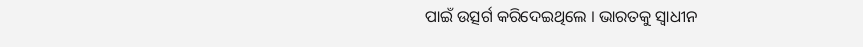ପାଇଁ ଉତ୍ସର୍ଗ କରିଦେଇଥିଲେ । ଭାରତକୁ ସ୍ୱାଧୀନ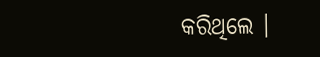କରିଥିଲେ ।